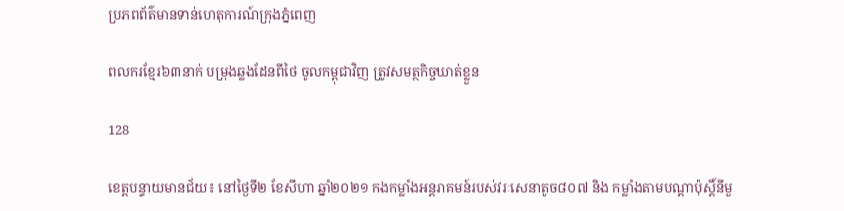ប្រភពព័ត៌មានទាន់ហេតុការណ៍ក្រុងភ្នំពេញ

ពលករខ្មែរ៦៣នាក់ បម្រុងឆ្លងដែនពីថៃ ចូលកម្ពុជាវិញ ត្រូវសមត្ថកិច្ចឃាត់ខ្លួន

128

ខេត្តបន្ទាយមានជ័យ៖ នៅថ្ងៃទី២ ខែសីហា ឆ្នាំ២០២១ កងកម្លាំងអន្តរាគមន៍របស់វរៈសេនាតូច៨០៧ និង កម្លាំងតាមបណ្តាប៉ុស្តិ៍នីមួ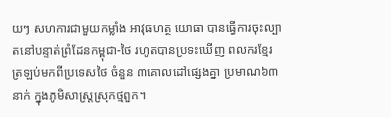យៗ សហការជាមួយកម្លាំង អាវុធហត្ថ យោធា បានធ្វើការចុះល្បាតនៅបន្ទាត់ព្រំដែនកម្ពុជា-ថៃ រហូតបានប្រទះឃើញ ពលករខ្មែរ ត្រឡប់មកពីប្រទេសថៃ ចំនួន ៣គោលដៅផ្សេងគ្នា ប្រមាណ៦៣នាក់ ក្នុងភូមិសាស្រ្តស្រុកថ្មពួក។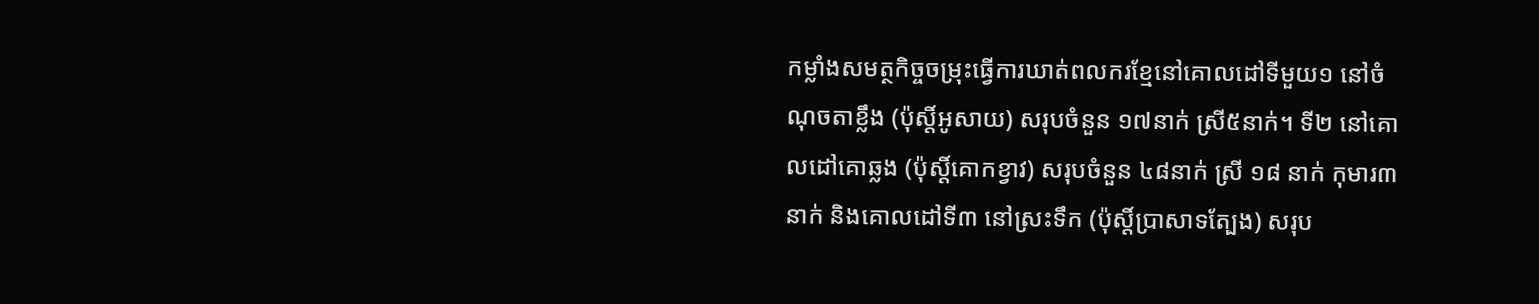កម្លាំងសមត្ថកិច្ចចម្រុះធ្វើការឃាត់ពលករខ្មែនៅគោលដៅទីមួយ១ នៅចំណុចតាខ្លឹង (ប៉ុស្តិ៍អូសាយ) សរុបចំនួន ១៧នាក់ ស្រី៥នាក់។ ទី២ នៅគោលដៅគោឆ្លង (ប៉ុស្តិ៍គោកខ្វាវ) សរុបចំនួន ៤៨នាក់ ស្រី ១៨ នាក់ កុមារ៣នាក់ និងគោលដៅទី៣ នៅស្រះទឹក (ប៉ុស្តិ៍ប្រាសាទត្បែង) សរុប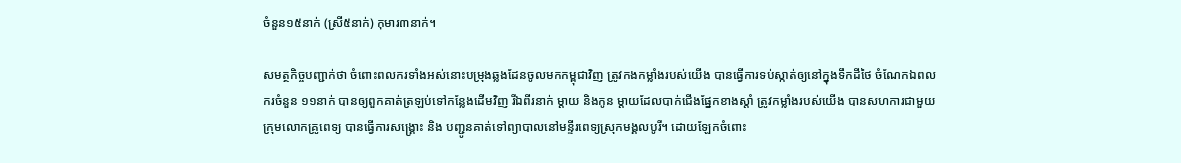ចំនួន១៥នាក់ (ស្រី៥នាក់) កុមារ៣នាក់។

សមត្ថកិច្ចបញ្ជាក់ថា ចំពោះពលករទាំងអស់នោះបម្រុងឆ្លងដែនចូលមកកម្ពុជាវិញ ត្រូវកងកម្លាំងរបស់យើង បានធ្វើការទប់ស្កាត់ឲ្យនៅក្នុងទឹកដីថៃ ចំណែកឯពលករចំនួន ១១នាក់ បានឲ្យពួកគាត់ត្រឡប់ទៅកន្លែងដើមវិញ រីឯពីរនាក់ ម្តាយ និងកូន ម្តាយដែលបាក់ជើងផ្នែកខាងស្តាំ ត្រូវកម្លាំងរបស់យើង បានសហការជាមួយ ក្រុមលោកគ្រូពេទ្យ បានធ្វើការសង្គ្រោះ និង បញ្ជូនគាត់ទៅព្យាបាលនៅមន្ទីរពេទ្យស្រុកមង្គលបូរី។ ដោយឡែកចំពោះ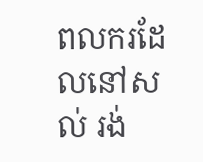ពលករដែលនៅសល់ រង់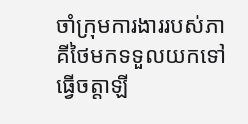ចាំក្រុមការងាររបស់ភាគីថៃមកទទួលយកទៅធ្វើចត្តាឡី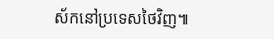ស័កនៅប្រទេសថៃវិញ៕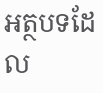អត្ថបទដែល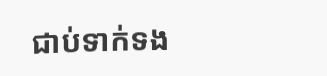ជាប់ទាក់ទង